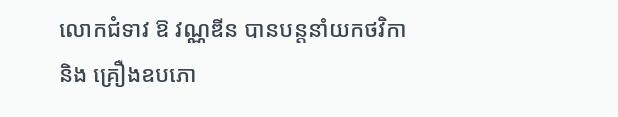លោកជំទាវ ឱ វណ្ណឌីន បានបន្តនាំយកថវិកា និង គ្រឿងឧបភោ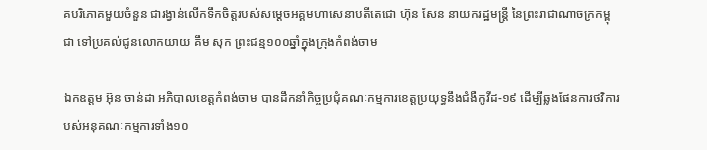គបរិភោគមួយចំនួន ជារង្វាន់លើកទឹកចិត្តរបស់សម្តេចអគ្គមហាសេនាបតីតេជោ ហ៊ុន សែន នាយករដ្ឋមន្ត្រី នៃព្រះរាជាណាចក្រកម្ពុជា ទៅប្រគល់ជូនលោកយាយ គឹម សុក ព្រះជន្ម១០០ឆ្នាំក្នុងក្រុងកំពង់ចាម

ឯកឧត្តម អ៊ុន ចាន់ដា អភិបាលខេត្តកំពង់ចាម បានដឹកនាំកិច្ចប្រជុំគណៈកម្មការខេត្តប្រយុទ្ធនឹងជំងឺកូវីដ-១៩ ដើម្បីឆ្លងផែនការថវិការបស់អនុគណៈកម្មការទាំង១០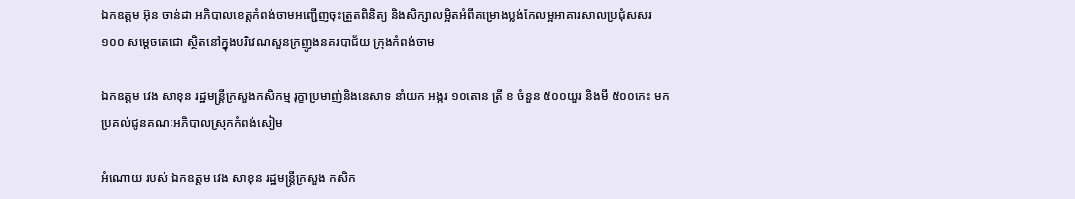ឯកឧត្តម អ៊ុន ចាន់ដា អភិបាលខេត្តកំពង់ចាមអញ្ជើញចុះត្រួតពិនិត្យ និងសិក្សាលម្អិតអំពីគម្រោងប្លង់កែលម្អអាគារសាលប្រជុំសសរ១០០ សម្ដេចតេជោ ស្ថិតនៅក្នុងបរិវេណសួនក្រញូងនគរបាជ័យ ក្រុងកំពង់ចាម

ឯកឧត្តម វេង សាខុន រដ្ឋមន្រ្តីក្រសួងកសិកម្ម រុក្ខាប្រមាញ់និងនេសាទ នាំយក អង្ករ ១០តោន ត្រី ខ ចំនួន ៥០០យួរ និងមី ៥០០កេះ មកប្រគល់ជូនគណៈអភិបាលស្រុកកំពង់សៀម

អំណោយ របស់ ឯកឧត្តម វេង សាខុន រដ្ឋមន្រ្ដីក្រសួង កសិក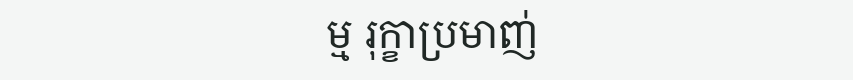ម្ម រុក្ខាប្រមាញ់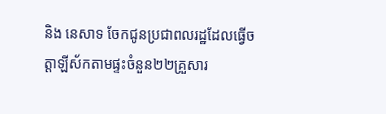និង នេសាទ ចែកជូនប្រជាពលរដ្ឋដែលធ្វើចត្តាឡីស័កតាមផ្ទះចំនួន២២គ្រួសារ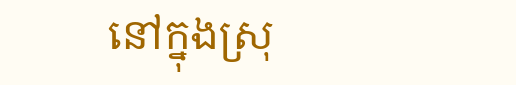នៅក្នុងស្រុ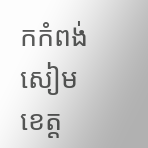កកំពង់សៀម ខេត្ដ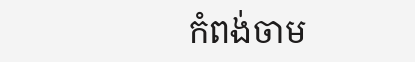កំពង់ចាម